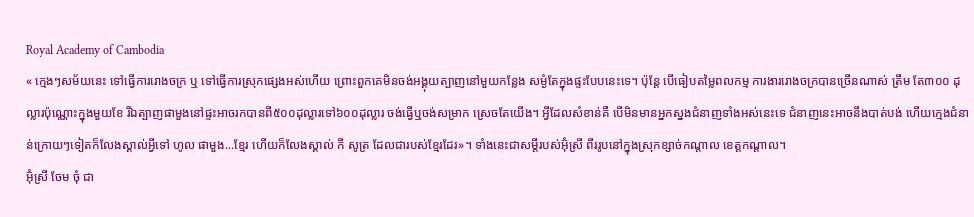Royal Academy of Cambodia
« ក្មេងៗសម័យនេះ ទៅធ្វើការរោងចក្រ ឬ ទៅធ្វើការស្រុកផ្សេងអស់ហើយ ព្រោះពួកគេមិនចង់អង្គុយត្បាញនៅមួយកន្លែង សម្ងំតែក្នុងផ្ទះបែបនេះទេ។ ប៉ុន្តែ បើធៀបតម្លៃពលកម្ម ការងាររោងចក្របានច្រើនណាស់ ត្រឹម តែ៣០០ ដុល្លារប៉ុណ្ណោះក្នុងមួយខែ រីឯត្បាញផាមួងនៅផ្ទះអាចរកបានពី៥០០ដុល្លារទៅ៦០០ដុល្លារ ចង់ធ្វើឬចង់សម្រាក ស្រេចតែយើង។ អ្វីដែលសំខាន់គឺ បើមិនមានអ្នកស្នងជំនាញទាំងអស់នេះទេ ជំនាញនេះអាចនឹងបាត់បង់ ហើយក្មេងជំនាន់ក្រោយៗទៀតក៏លែងស្គាល់អ្វីទៅ ហូល ផាមួង...ខ្មែរ ហើយក៏លែងស្គាល់ កី សូត្រ ដែលជារបស់ខ្មែរដែរ»។ ទាំងនេះជាសម្តីរបស់អ៊ុំស្រី ពីររូបនៅក្នុងស្រុកខ្សាច់កណ្តាល ខេត្តកណ្តាល។
អ៊ុំស្រី ចែម ចុំ ជា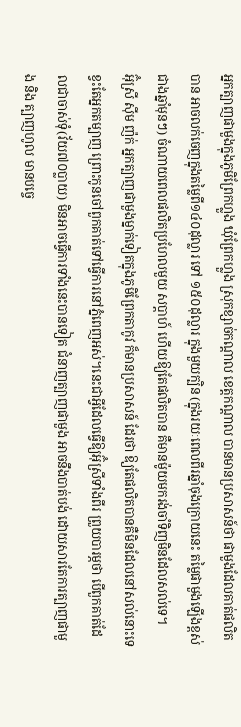អ្នកត្បាញផាមួងក្នុងភូមិព្រែកហ្លួង ឃុំព្រែកហ្លួង ស្រុកខ្សាច់កណ្តាល ខេត្តកណ្តាល បានមានប្រសាសន៍ថា ផាមួងដែលគាត់ផលិតបាន អាចលក់ចេញក្នុងតម្លៃពី១៤០ដុល្លារ ទៅ ១៥០ដុល្លារ ក្នុងមួយក្បិន (ក្នុងរយៈពេលពីរឆ្នាំចុងក្រោយនេះ តម្លៃផាមួងឡើងខ្ពស់ជាងឆ្នាំមុនៗ) ចំណាយពេលផលិតប្រហែលមួយ សប្តាហ៍ ហើយឱ្យតែផលិតបាន គឺមានម៉ូយមករង់ចាំទិញមិនដែលសល់ទេ។
អ៊ុំស្រី ស៊ីម ញ៉ក់ អ្នកត្បាញផាមួងម្នាក់ទៀតក្នុងភូមិព្រែកតាកូវ ក៏មានប្រសាសន៍ ដែរថា ឱ្យតែផលិតបានគឺមិនដែលនៅសល់នោះទេ ខ្វះតែអ្នកតម្បាញ ព្រោះកូនចៅពួកគាត់ទៅធ្វើការនៅភ្នំពេញអស់។នេះជាអ្វីដែលធ្វើឱ្យអ៊ុំស្រីទាំងពីរ ព្រួយបារម្ភថា បើពួកគាត់ដែលជាចាស់ទុំ(វ័យ៧០ប្លាយ) មិនអាចធ្វើការទាំងនេះបានទៀត ជំនាញត្បាញផាមួង អាចនឹងបាត់បង់ ដោយសារតែការត្បាញផាមួង និង ត្បាញហូល មានបច្ចេ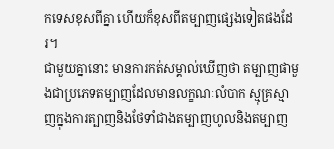កទេសខុសពីគ្នា ហើយក៏ខុសពីតម្បាញផ្សេងទៀតផងដែរ។
ជាមួយគ្នានោះ មានការកត់សម្គាល់ឃើញថា តម្បាញផាមួងជាប្រភេទតម្បាញដែលមានលក្ខណៈលំបាក ស្មុគ្រស្មាញក្នុងការត្បាញនិងថែទាំជាងតម្បាញហូលនិងតម្បាញ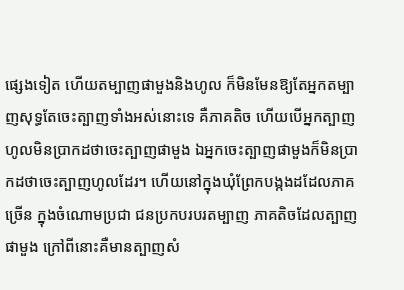ផ្សេងទៀត ហើយតម្បាញផាមួងនិងហូល ក៏មិនមែនឱ្យតែអ្នកតម្បាញសុទ្ធតែចេះត្បាញទាំងអស់នោះទេ គឺភាគតិច ហើយបើអ្នកត្បាញហូលមិនប្រាកដថាចេះត្បាញផាមួង ឯអ្នកចេះត្បាញផាមួងក៏មិនប្រាកដថាចេះត្បាញហូលដែរ។ ហើយនៅក្នុងឃុំព្រែកបង្កងដដែលភាគច្រើន ក្នុងចំណោមប្រជា ជនប្រកបរបរតម្បាញ ភាគតិចដែលត្បាញផាមួង ក្រៅពីនោះគឺមានត្បាញសំ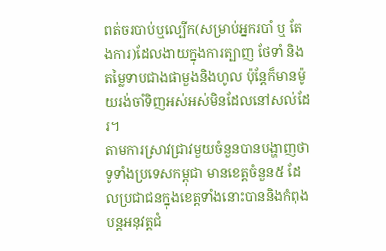ពត់ចរបាប់ឬល្បើក(សម្រាប់អ្នករបាំ ឬ តែងការ)ដែលងាយក្នុងការត្បាញ ថែទាំ និង តម្លៃទាបជាងផាមួងនិងហូល ប៉ុន្តែក៏មានម៉ូយរង់ចាំទិញអស់អស់មិនដែលនៅសល់ដែរ។
តាមការស្រាវជ្រាវមួយចំនួនបានបង្ហាញថា ទូទាំងប្រទេសកម្ពុជា មានខេត្តចំនួន៥ ដែលប្រជាជនក្នុងខេត្តទាំងនោះបាននិងកំពុងបន្តអនុវត្តជំ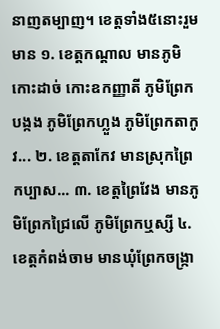នាញតម្បាញ។ ខេត្តទាំង៥នោះរួមមាន ១. ខេត្តកណ្តាល មានភូមិកោះដាច់ កោះឧកញ្ញាតី ភូមិព្រែកបង្កង ភូមិព្រែកហ្លួង ភូមិព្រែកតាកូវ... ២. ខេត្តតាកែវ មានស្រុកព្រៃកប្បាស... ៣. ខេត្តព្រៃវែង មានភូមិព្រែកជ្រៃលើ ភូមិព្រែកឬស្សី ៤. ខេត្តកំពង់ចាម មានឃុំព្រែកចង្ក្រា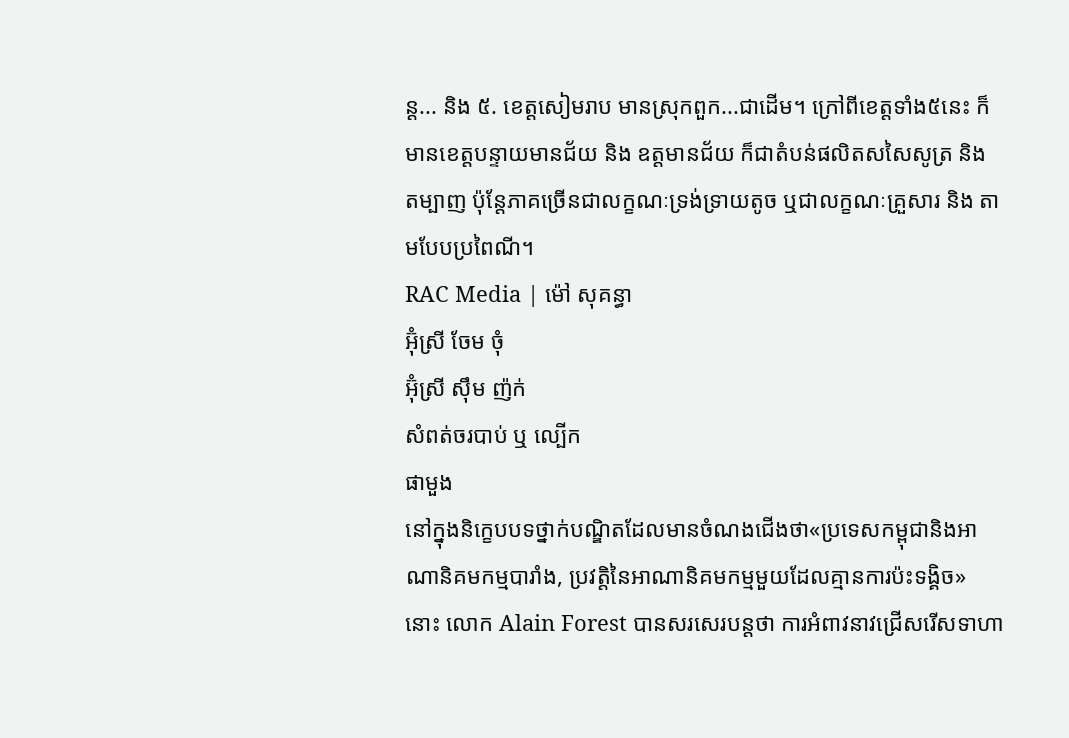ន្ត... និង ៥. ខេត្តសៀមរាប មានស្រុកពួក...ជាដើម។ ក្រៅពីខេត្តទាំង៥នេះ ក៏មានខេត្តបន្ទាយមានជ័យ និង ឧត្តមានជ័យ ក៏ជាតំបន់ផលិតសសៃសូត្រ និង តម្បាញ ប៉ុន្តែភាគច្រើនជាលក្ខណៈទ្រង់ទ្រាយតូច ឬជាលក្ខណៈគ្រួសារ និង តាមបែបប្រពៃណី។
RAC Media | ម៉ៅ សុគន្ធា
អ៊ុំស្រី ចែម ចុំ
អ៊ុំស្រី ស៊ឹម ញ៉ក់
សំពត់ចរបាប់ ឬ ល្បើក
ផាមួង
នៅក្នុងនិក្ខេបបទថ្នាក់បណ្ឌិតដែលមានចំណងជើងថា«ប្រទេសកម្ពុជានិងអាណានិគមកម្មបារាំង, ប្រវត្តិនៃអាណានិគមកម្មមួយដែលគ្មានការប៉ះទង្គិច» នោះ លោក Alain Forest បានសរសេរបន្តថា ការអំពាវនាវជ្រើសរើសទាហា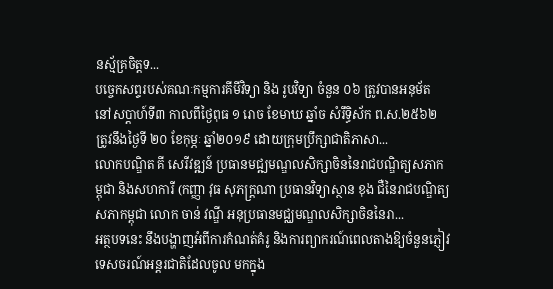នស្ម័គ្រចិត្តទ...
បច្ចេកសព្ទរបស់គណៈកម្មការគីមីវិទ្យា និង រូបវិទ្យា ចំនួន ០៦ ត្រូវបានអនុម័ត នៅសប្តាហ៍ទី៣ កាលពីថ្ងៃពុធ ១ រោច ខែមាឃ ឆ្នាំច សំរឹទ្ធិស័ក ព.ស.២៥៦២ ត្រូវនឹងថ្ងៃទី ២០ ខែកុម្ភៈ ឆ្នាំ២០១៩ ដោយក្រុមប្រឹក្សាជាតិភាសា...
លោកបណ្ឌិត គី សេរីវឌ្ឍន៍ ប្រធានមជ្ឍមណ្ឌលសិក្សាចិននៃរាជបណ្ឌិត្យសភាកម្ពុជា និងសហការី (កញ្ញា វុធ សុភក្ដ្រណា ប្រធានវិទ្យាស្ថាន ខុង ជឺនៃរាជបណ្ឌិត្យសភាកម្ពុជា លោក ចាន់ វណ្ឌី អនុប្រធានមជ្ឈមណ្ឌលសិក្សាចិននៃរា...
អត្ថបទនេះ នឹងបង្ហាញអំពីការកំណត់គំរូ និងការព្យាករណ៍ពេលតាងឱ្យចំនួនភ្ញៀវទេសចរណ៍អន្តរជាតិដែលចូល មកក្នុង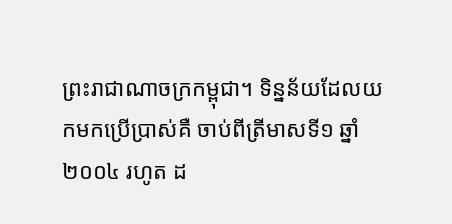ព្រះរាជាណាចក្រកម្ពុជា។ ទិន្នន័យដែលយកមកប្រើប្រាស់គឺ ចាប់ពីត្រីមាសទី១ ឆ្នាំ២០០៤ រហូត ដ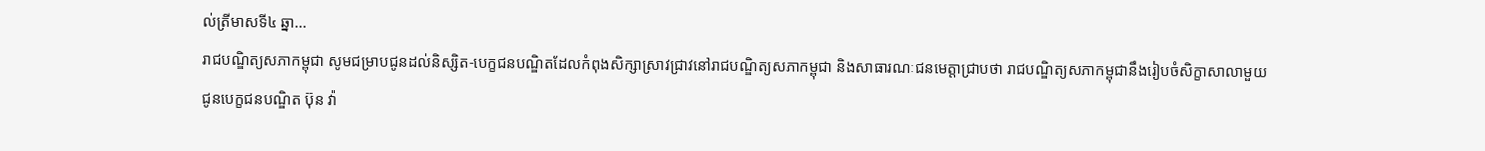ល់ត្រីមាសទី៤ ឆ្នា...
រាជបណ្ឌិត្យសភាកម្ពុជា សូមជម្រាបជូនដល់និស្សិត-បេក្ខជនបណ្ឌិតដែលកំពុងសិក្សាស្រាវជ្រាវនៅរាជបណ្ឌិត្យសភាកម្ពុជា និងសាធារណៈជនមេត្តាជ្រាបថា រាជបណ្ឌិត្យសភាកម្ពុជានឹងរៀបចំសិក្ខាសាលាមួយជូនបេក្ខជនបណ្ឌិត ប៊ុន វ៉ា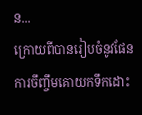ន...
ក្រោយពីបានរៀបចំនូវផែនការចឹញ្ចឹមគោយកទឹកដោះ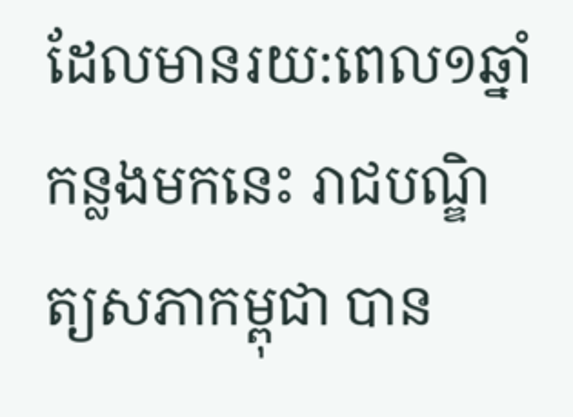ដែលមានរយ:ពេល១ឆ្នាំកន្លងមកនេះ រាជបណ្ឌិត្យសភាកម្ពុជា បាន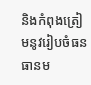និងកំពុងត្រៀមនូវរៀបចំធនធានម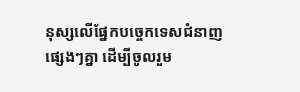នុស្សលើផ្នែកបច្ចេកទេសជំនាញផ្សេងៗគ្នា ដើម្បីចូលរួម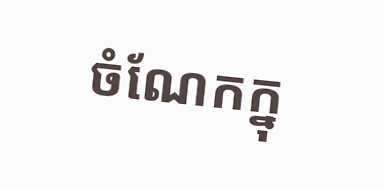ចំណែកក្នុ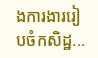ងការងាររៀបចំកសិដ្ឋ...